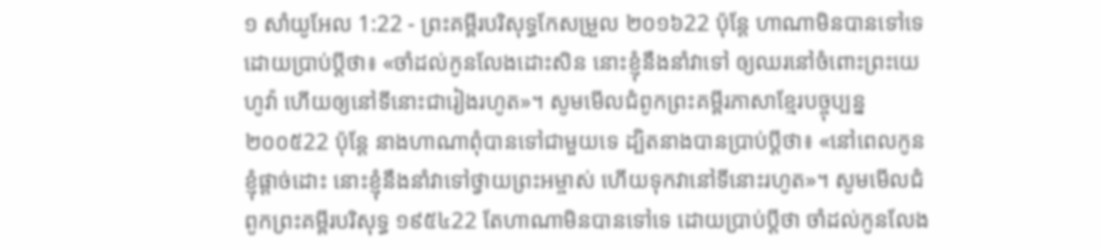១ សាំយូអែល 1:22 - ព្រះគម្ពីរបរិសុទ្ធកែសម្រួល ២០១៦22 ប៉ុន្តែ ហាណាមិនបានទៅទេ ដោយប្រាប់ប្តីថា៖ «ចាំដល់កូនលែងដោះសិន នោះខ្ញុំនឹងនាំវាទៅ ឲ្យឈរនៅចំពោះព្រះយេហូវ៉ា ហើយឲ្យនៅទីនោះជារៀងរហូត»។ សូមមើលជំពូកព្រះគម្ពីរភាសាខ្មែរបច្ចុប្បន្ន ២០០៥22 ប៉ុន្តែ នាងហាណាពុំបានទៅជាមួយទេ ដ្បិតនាងបានប្រាប់ប្ដីថា៖ «នៅពេលកូនខ្ញុំផ្ដាច់ដោះ នោះខ្ញុំនឹងនាំវាទៅថ្វាយព្រះអម្ចាស់ ហើយទុកវានៅទីនោះរហូត»។ សូមមើលជំពូកព្រះគម្ពីរបរិសុទ្ធ ១៩៥៤22 តែហាណាមិនបានទៅទេ ដោយប្រាប់ប្ដីថា ចាំដល់កូនលែង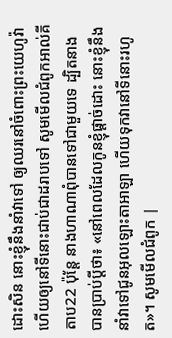ដោះសិន នោះខ្ញុំនឹងនាំវាទៅ ឲ្យឈរនៅចំពោះព្រះយេហូវ៉ា ហើយឲ្យនៅទីនោះជាប់ជាដរាបទៅ សូមមើលជំពូកអាល់គីតាប22 ប៉ុន្តែ នាងហាណាពុំបានទៅជាមួយទេ ដ្បិតនាងបានប្រាប់ប្ដីថា៖ «នៅពេលដែលកូនខ្ញុំផ្តាច់ដោះ នោះខ្ញុំនឹងនាំវាទៅជូនអុលឡោះតាអាឡា ហើយទុកវានៅទីនោះរហូត»។ សូមមើលជំពូក |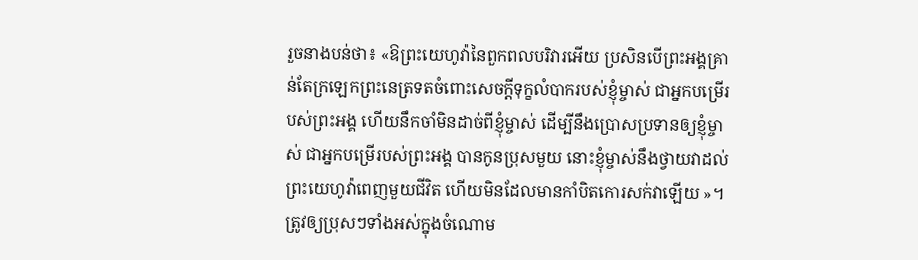រួចនាងបន់ថា៖ «ឱព្រះយេហូវ៉ានៃពួកពលបរិវារអើយ ប្រសិនបើព្រះអង្គគ្រាន់តែក្រឡេកព្រះនេត្រទតចំពោះសេចក្ដីទុក្ខលំបាករបស់ខ្ញុំម្ចាស់ ជាអ្នកបម្រើរបស់ព្រះអង្គ ហើយនឹកចាំមិនដាច់ពីខ្ញុំម្ចាស់ ដើម្បីនឹងប្រោសប្រទានឲ្យខ្ញុំម្ចាស់ ជាអ្នកបម្រើរបស់ព្រះអង្គ បានកូនប្រុសមួយ នោះខ្ញុំម្ចាស់នឹងថ្វាយវាដល់ព្រះយេហូវ៉ាពេញមួយជីវិត ហើយមិនដែលមានកាំបិតកោរសក់វាឡើយ »។
ត្រូវឲ្យប្រុសៗទាំងអស់ក្នុងចំណោម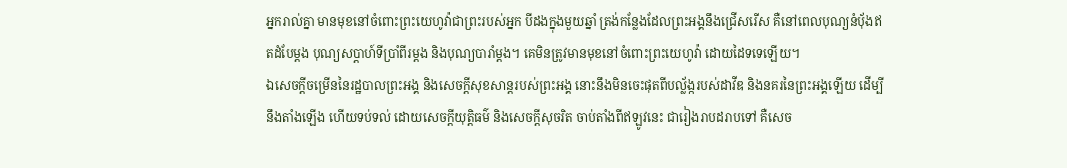អ្នករាល់គ្នា មានមុខនៅចំពោះព្រះយេហូវ៉ាជាព្រះរបស់អ្នក បីដងក្នុងមួយឆ្នាំ ត្រង់កន្លែងដែលព្រះអង្គនឹងជ្រើសរើស គឺនៅពេលបុណ្យនំបុ័ងឥតដំបែម្តង បុណ្យសប្ដាហ៍ទីប្រាំពីរម្តង និងបុណ្យបារាំម្តង។ គេមិនត្រូវមានមុខនៅចំពោះព្រះយេហូវ៉ា ដោយដៃទទេឡើយ។
ឯសេចក្ដីចម្រើននៃរដ្ឋបាលព្រះអង្គ និងសេចក្ដីសុខសាន្តរបស់ព្រះអង្គ នោះនឹងមិនចេះផុតពីបល្ល័ង្ករបស់ដាវីឌ និងនគរនៃព្រះអង្គឡើយ ដើម្បីនឹងតាំងឡើង ហើយទប់ទល់ ដោយសេចក្ដីយុត្តិធម៌ និងសេចក្ដីសុចរិត ចាប់តាំងពីឥឡូវនេះ ជារៀងរាបដរាបទៅ គឺសេច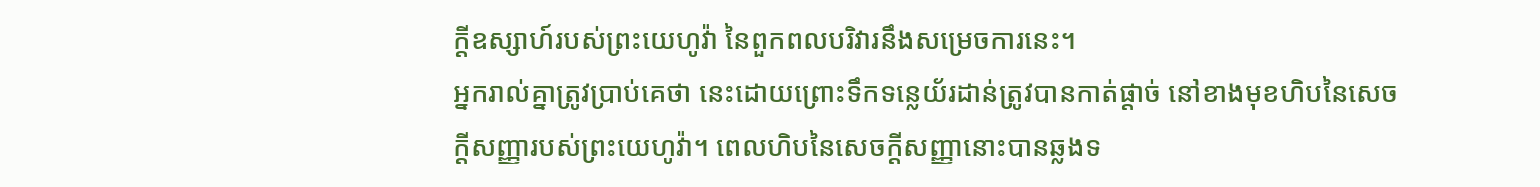ក្ដីឧស្សាហ៍របស់ព្រះយេហូវ៉ា នៃពួកពលបរិវារនឹងសម្រេចការនេះ។
អ្នករាល់គ្នាត្រូវប្រាប់គេថា នេះដោយព្រោះទឹកទន្លេយ័រដាន់ត្រូវបានកាត់ផ្តាច់ នៅខាងមុខហិបនៃសេចក្ដីសញ្ញារបស់ព្រះយេហូវ៉ា។ ពេលហិបនៃសេចក្ដីសញ្ញានោះបានឆ្លងទ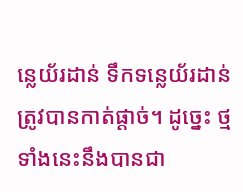ន្លេយ័រដាន់ ទឹកទន្លេយ័រដាន់ត្រូវបានកាត់ផ្តាច់។ ដូច្នេះ ថ្មទាំងនេះនឹងបានជា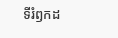ទីរំឭកដ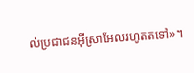ល់ប្រជាជនអ៊ីស្រាអែលរហូតតទៅ»។